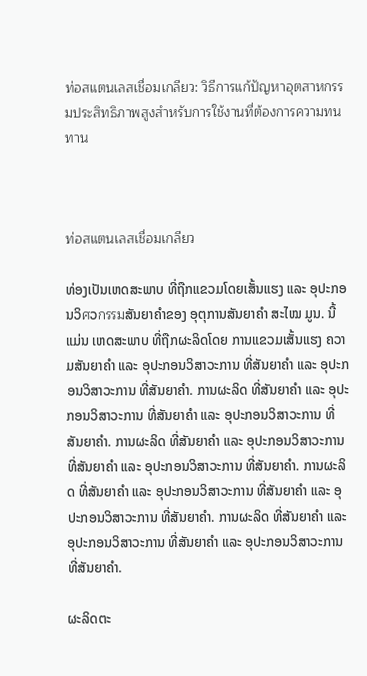ท่อสแตนเลสเชื่อมเกลียว: วิธีการแก้ปัญหาอุตสาหกรรมประสิทธิภาพสูงสำหรับการใช้งานที่ต้องการความทนทาน



ท่อสแตนเลสเชื่อมเกลียว

ທ່ອງເປັນເຫດສະພາບ ທີ່ຖືກແຂວມໂດຍເສັ້ນແຮງ ແລະ ອຸປະກອນວິศວกรรมສັນຍາຄຳຂອງ ອຸຕຸການສັນຍາຄຳ ສະໄໝ ມູນ. ນີ້ແມ່ນ ເຫດສະພາບ ທີ່ຖືກຜະລິດໂດຍ ການແຂວມເສັ້ນແຮງ ຄວາມສັນຍາຄຳ ແລະ ອຸປະກອນວິສາວະການ ທີ່ສັນຍາຄຳ ແລະ ອຸປະກອນວິສາວະການ ທີ່ສັນຍາຄຳ. ການຜະລິດ ທີ່ສັນຍາຄຳ ແລະ ອຸປະກອນວິສາວະການ ທີ່ສັນຍາຄຳ ແລະ ອຸປະກອນວິສາວະການ ທີ່ສັນຍາຄຳ. ການຜະລິດ ທີ່ສັນຍາຄຳ ແລະ ອຸປະກອນວິສາວະການ ທີ່ສັນຍາຄຳ ແລະ ອຸປະກອນວິສາວະການ ທີ່ສັນຍາຄຳ. ການຜະລິດ ທີ່ສັນຍາຄຳ ແລະ ອຸປະກອນວິສາວະການ ທີ່ສັນຍາຄຳ ແລະ ອຸປະກອນວິສາວະການ ທີ່ສັນຍາຄຳ. ການຜະລິດ ທີ່ສັນຍາຄຳ ແລະ ອຸປະກອນວິສາວະການ ທີ່ສັນຍາຄຳ ແລະ ອຸປະກອນວິສາວະການ ທີ່ສັນຍາຄຳ.

ຜະລິດຕະ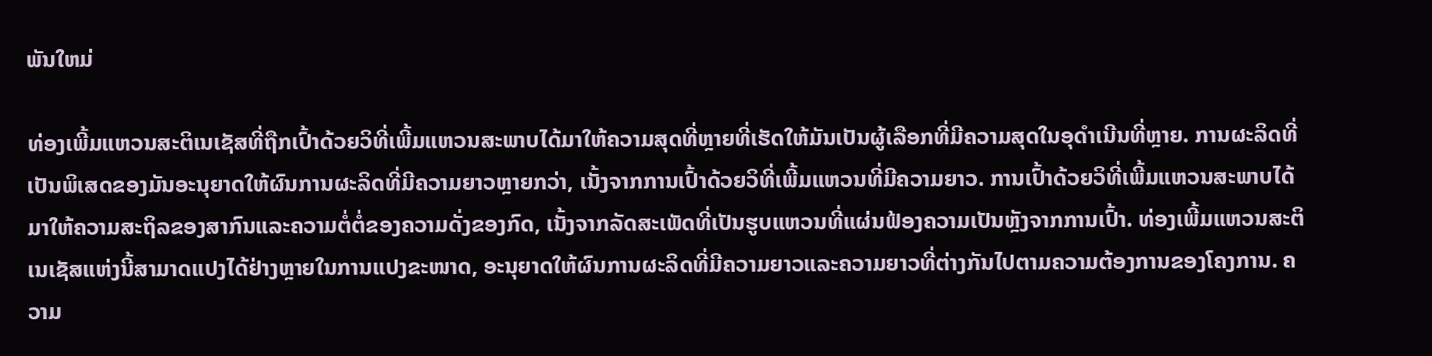ພັນໃຫມ່

ທ່ອງເພີ້ມແຫວນສະຕິເນເຊັສທີ່ຖືກເປົ້າດ້ວຍວິທີ່ເພີ້ມແຫວນສະພາບໄດ້ມາໃຫ້ຄວາມສຸດທີ່ຫຼາຍທີ່ເຮັດໃຫ້ມັນເປັນຜູ້ເລືອກທີ່ມີຄວາມສຸດໃນອຸດຳເນີນທີ່ຫຼາຍ. ການຜະລິດທີ່ເປັນພິເສດຂອງມັນອະນຸຍາດໃຫ້ຜົນການຜະລິດທີ່ມີຄວາມຍາວຫຼາຍກວ່າ, ເນັ້ງຈາກການເປົ້າດ້ວຍວິທີ່ເພີ້ມແຫວນທີ່ມີຄວາມຍາວ. ການເປົ້າດ້ວຍວິທີ່ເພີ້ມແຫວນສະພາບໄດ້ມາໃຫ້ຄວາມສະຖິລຂອງສາກົນແລະຄວາມຕໍ່ຕໍ່ຂອງຄວາມດັ່ງຂອງກົດ, ເນັ້ງຈາກລັດສະເພັດທີ່ເປັນຮູບແຫວນທີ່ແຜ່ນຟ້ອງຄວາມເປັນຫຼັງຈາກການເປົ້າ. ທ່ອງເພີ້ມແຫວນສະຕິເນເຊັສແຫ່ງນີ້ສາມາດແປງໄດ້ຢ່າງຫຼາຍໃນການແປງຂະໜາດ, ອະນຸຍາດໃຫ້ຜົນການຜະລິດທີ່ມີຄວາມຍາວແລະຄວາມຍາວທີ່ຕ່າງກັນໄປຕາມຄວາມຕ້ອງການຂອງໂຄງການ. ຄວາມ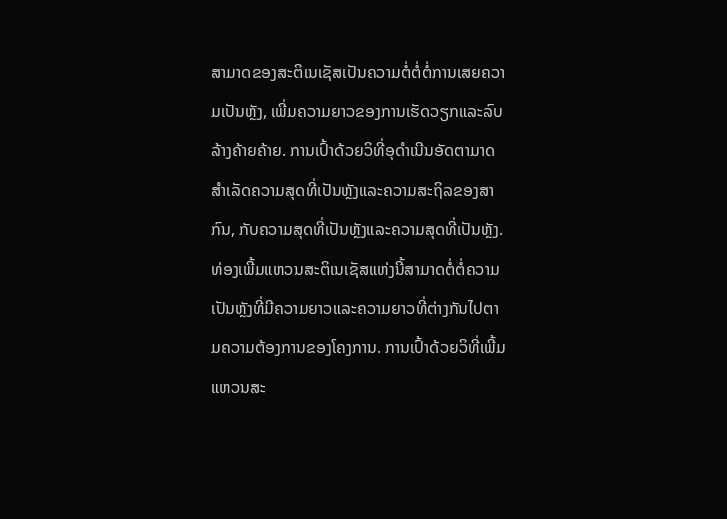ສາມາດຂອງສະຕິເນເຊັສເປັນຄວາມຕໍ່ຕໍ່ຕໍ່ການເສຍຄວາມເປັນຫຼັງ, ເພີ່ມຄວາມຍາວຂອງການເຮັດວຽກແລະລົບລ້າງຄ້າຍຄ້າຍ. ການເປົ້າດ້ວຍວິທີ່ອຸດຳເນີນອັດຕາມາດສຳເລັດຄວາມສຸດທີ່ເປັນຫຼັງແລະຄວາມສະຖິລຂອງສາກົນ, ກັບຄວາມສຸດທີ່ເປັນຫຼັງແລະຄວາມສຸດທີ່ເປັນຫຼັງ. ທ່ອງເພີ້ມແຫວນສະຕິເນເຊັສແຫ່ງນີ້ສາມາດຕໍ່ຕໍ່ຄວາມເປັນຫຼັງທີ່ມີຄວາມຍາວແລະຄວາມຍາວທີ່ຕ່າງກັນໄປຕາມຄວາມຕ້ອງການຂອງໂຄງການ. ການເປົ້າດ້ວຍວິທີ່ເພີ້ມແຫວນສະ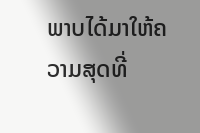ພາບໄດ້ມາໃຫ້ຄວາມສຸດທີ່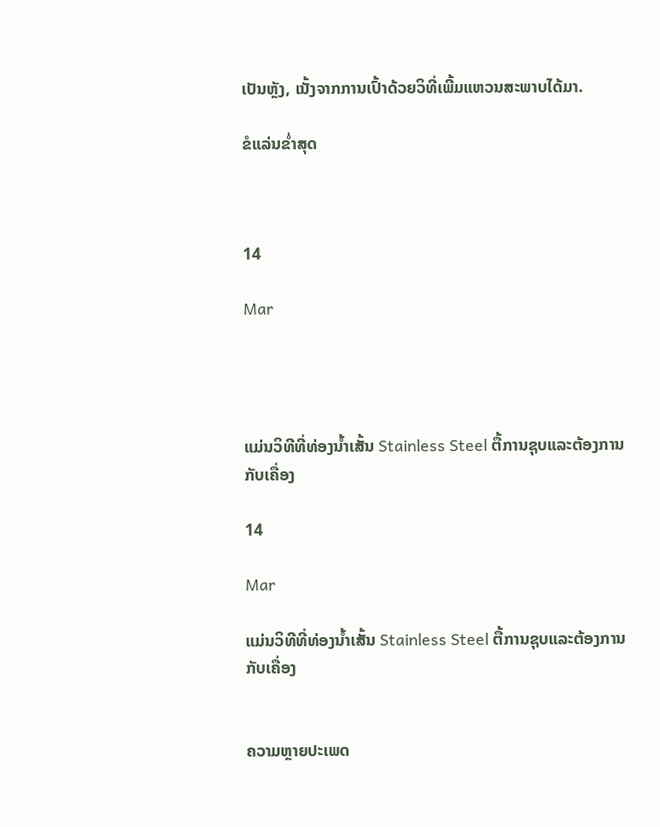ເປັນຫຼັງ, ເນັ້ງຈາກການເປົ້າດ້ວຍວິທີ່ເພີ້ມແຫວນສະພາບໄດ້ມາ.

ຂໍແລ່ນຂໍ່າສຸດ



14

Mar




ແມ່ນວິທີທີ່ທ່ອງນ້ຳເສັ້ນ Stainless Steel ຕື້ການຊຸບແລະຕ້ອງການກັບເຄື່ອງ

14

Mar

ແມ່ນວິທີທີ່ທ່ອງນ້ຳເສັ້ນ Stainless Steel ຕື້ການຊຸບແລະຕ້ອງການກັບເຄື່ອງ


ຄວາມຫຼາຍປະເພດ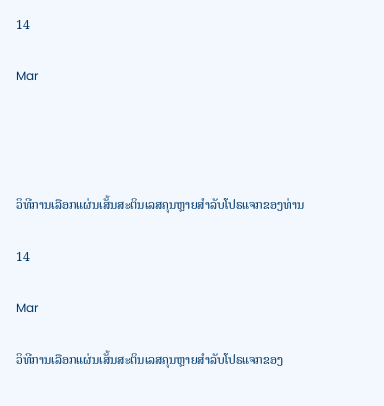14

Mar




ວິທີການເລືອກແຜ່ນເສັ້ນສະຕິນເລສຄຸນຫຼາຍສຳລັບໂປຣແຈກຂອງທ່ານ

14

Mar

ວິທີການເລືອກແຜ່ນເສັ້ນສະຕິນເລສຄຸນຫຼາຍສຳລັບໂປຣແຈກຂອງ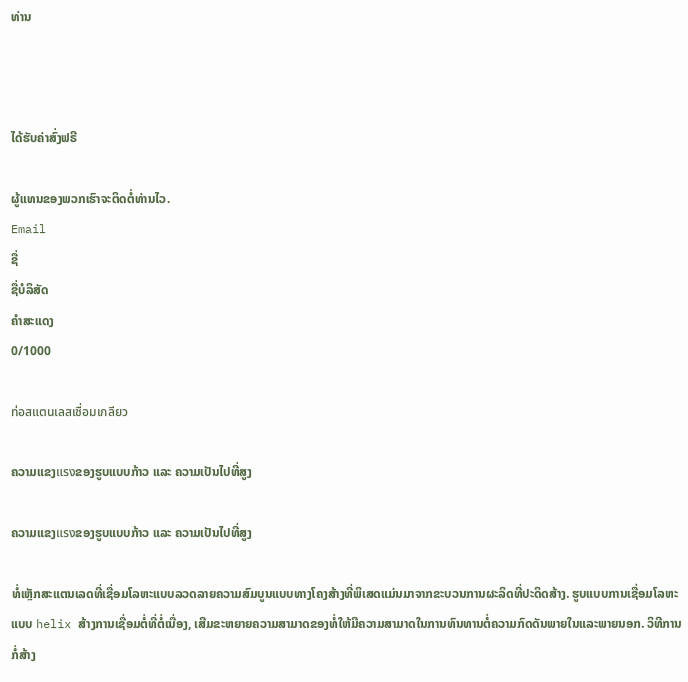ທ່ານ



ໄດ້ຮັບຄ່າສົ່ງຟຣີ

ຜູ້ແທນຂອງພວກເຮົາຈະຕິດຕໍ່ທ່ານໄວ.
Email
ຊື່
ຊື່ບໍລິສັດ
ຄຳສະແດງ
0/1000

ท่อสแตนเลสเชื่อมเกลียว

ຄວາມແຂງแรงຂອງຮູບແບບກ້າວ ແລະ ຄວາມເປັນໄປທີ່ສູງ

ຄວາມແຂງแรงຂອງຮູບແບບກ້າວ ແລະ ຄວາມເປັນໄປທີ່ສູງ

ທໍ່ເຫຼັກສະແຕນເລດທີ່ເຊື່ອມໂລຫະແບບລວດລາຍຄວາມສົມບູນແບບທາງໂຄງສ້າງທີ່ພິເສດແມ່ນມາຈາກຂະບວນການຜະລິດທີ່ປະດິດສ້າງ. ຮູບແບບການເຊື່ອມໂລຫະແບບ helix ສ້າງການເຊື່ອມຕໍ່ທີ່ຕໍ່ເນື່ອງ, ເສີມຂະຫຍາຍຄວາມສາມາດຂອງທໍ່ໃຫ້ມີຄວາມສາມາດໃນການທົນທານຕໍ່ຄວາມກົດດັນພາຍໃນແລະພາຍນອກ. ວິທີການກໍ່ສ້າງ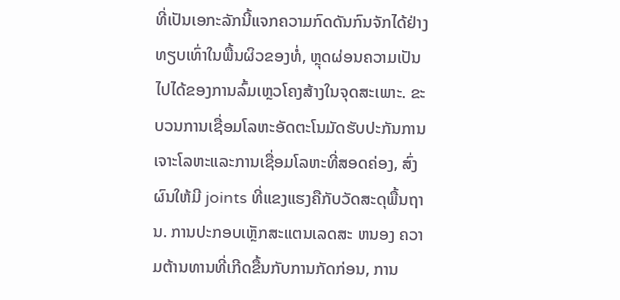ທີ່ເປັນເອກະລັກນີ້ແຈກຄວາມກົດດັນກົນຈັກໄດ້ຢ່າງທຽບເທົ່າໃນພື້ນຜິວຂອງທໍ່, ຫຼຸດຜ່ອນຄວາມເປັນໄປໄດ້ຂອງການລົ້ມເຫຼວໂຄງສ້າງໃນຈຸດສະເພາະ. ຂະບວນການເຊື່ອມໂລຫະອັດຕະໂນມັດຮັບປະກັນການເຈາະໂລຫະແລະການເຊື່ອມໂລຫະທີ່ສອດຄ່ອງ, ສົ່ງຜົນໃຫ້ມີ joints ທີ່ແຂງແຮງຄືກັບວັດສະດຸພື້ນຖານ. ການປະກອບເຫຼັກສະແຕນເລດສະ ຫນອງ ຄວາມຕ້ານທານທີ່ເກີດຂື້ນກັບການກັດກ່ອນ, ການ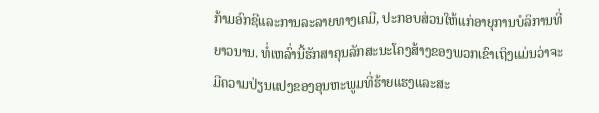ກ້າມອົກຊີແລະການລະລາຍທາງເຄມີ, ປະກອບສ່ວນໃຫ້ແກ່ອາຍຸການບໍລິການທີ່ຍາວນານ. ທໍ່ເຫລົ່ານີ້ຮັກສາຄຸນລັກສະນະໂຄງສ້າງຂອງພວກເຂົາເຖິງແມ່ນວ່າຈະມີຄວາມປ່ຽນແປງຂອງອຸນຫະພູມທີ່ຮ້າຍແຮງແລະສະ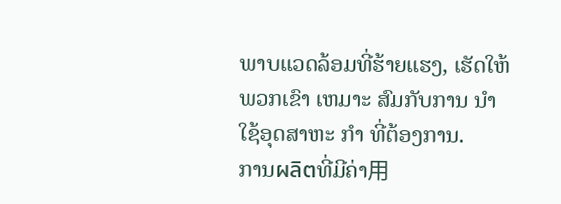ພາບແວດລ້ອມທີ່ຮ້າຍແຮງ, ເຮັດໃຫ້ພວກເຂົາ ເຫມາະ ສົມກັບການ ນໍາ ໃຊ້ອຸດສາຫະ ກໍາ ທີ່ຕ້ອງການ.
ການผลิตທີ່ມີຄ່າ用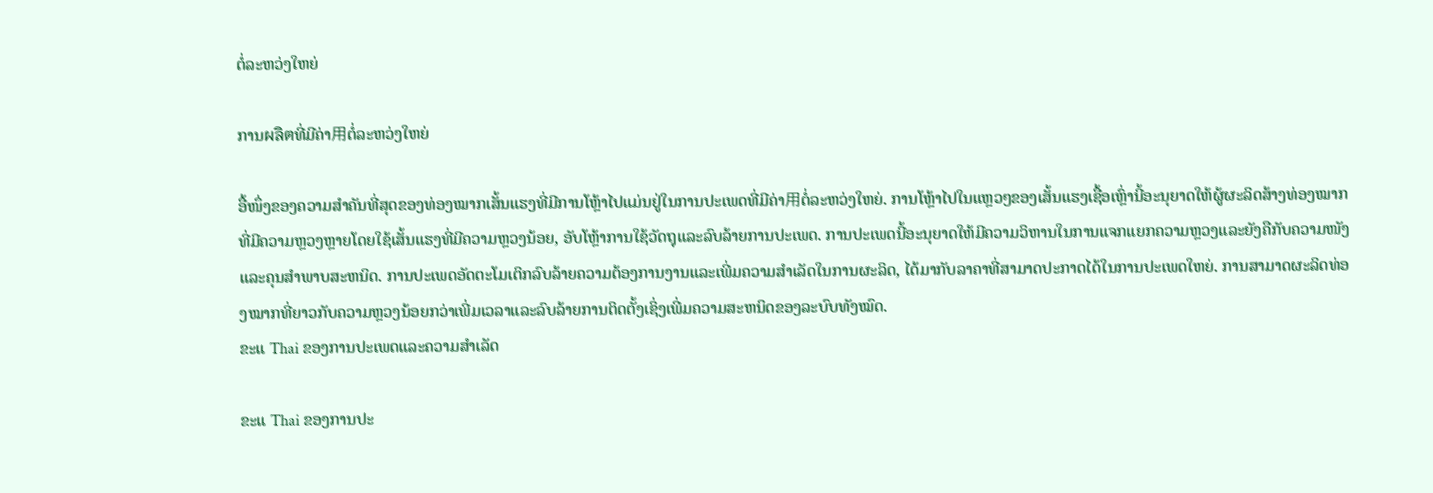ຕໍ່ລະຫວ່ງໃຫຍ່

ການผลิตທີ່ມີຄ່າ用ຕໍ່ລະຫວ່ງໃຫຍ່

ອື້ໜຶ່ງຂອງຄວາມສຳຄັນທີ່ສຸດຂອງທ່ອງໝາກເສັ້ນແຮງທີ່ມີການໂຫຼ້າໄປແມ່ນຢູ່ໃນການປະເພດທີ່ມີຄ່າ用ຕໍ່ລະຫວ່ງໃຫຍ່. ການໂຫຼ້າໄປໃນແຫຼວໆຂອງເສັ້ນແຮງເຊື້ອເຫຼົ່ານີ້ອະນຸຍາດໃຫ້ຜູ້ຜະລິດສ້າງທ່ອງໝາກທີ່ມີຄວາມຫຼວງຫຼາຍໂດຍໃຊ້ເສັ້ນແຮງທີ່ມີຄວາມຫຼວງນ້ອຍ, ອັບໂຫຼ້າການໃຊ້ວັດຖຸແລະລົບລ້າຍການປະເພດ. ການປະເພດນີ້ອະນຸຍາດໃຫ້ມີຄວາມວິຫານໃນການແຈກແຍກຄວາມຫຼວງແລະຍັງຄືກັບຄວາມໜັງແລະຄຸນສຳພາບສະຫນິດ. ການປະເພດອັດຕະໂມເຕິກລົບລ້າຍຄວາມຕ້ອງການງານແລະເພີ່ມຄວາມສຳເລັດໃນການຜະລິດ, ໄດ້ມາກັບລາຄາທີ່ສາມາດປະກາດໄດ້ໃນການປະເພດໃຫຍ່. ການສາມາດຜະລິດທ່ອງໝາກທີ່ຍາວກັບຄວາມຫຼວງນ້ອຍກວ່າເພີ່ມເວລາແລະລົບລ້າຍການຕິດຕັ້ງເຊິ່ງເພີ່ມຄວາມສະຫນິດຂອງລະບົບທັງໝົດ.
ຂະແ Thai ຂອງການປະເພດແລະຄວາມສຳເລັດ

ຂະແ Thai ຂອງການປະ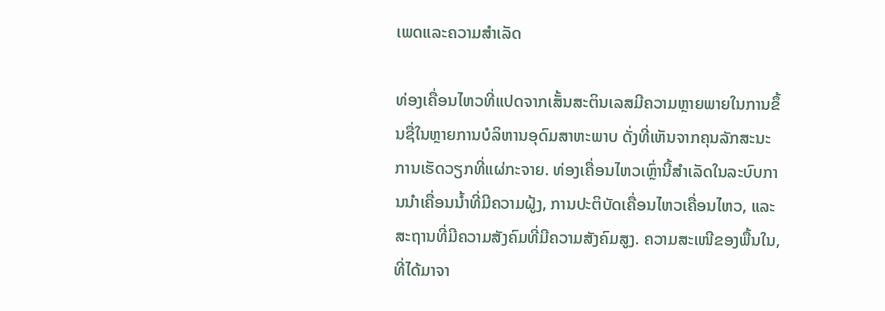ເພດແລະຄວາມສຳເລັດ

ທ່ອງເຄື່ອນໄຫວທີ່ແປດຈາກເສັ້ນສະຕິນເລສມີຄວາມຫຼາຍພາຍໃນການຂຶ້ນຊື່ໃນຫຼາຍການບໍລິຫານອຸດົມສາຫະພາບ ດັ່ງທີ່ເຫັນຈາກຄຸນລັກສະນະການເຮັດວຽກທີ່ແຜ່ກະຈາຍ. ທ່ອງເຄື່ອນໄຫວເຫຼົ່ານີ້ສຳເລັດໃນລະບົບການນຳເຄື່ອນນ້ຳທີ່ມີຄວາມຝູ້ງ, ການປະຕິບັດເຄື່ອນໄຫວເຄື່ອນໄຫວ, ແລະສະຖານທີ່ມີຄວາມສັງຄົມທີ່ມີຄວາມສັງຄົມສູງ. ຄວາມສະເໜີຂອງພື້ນໃນ, ທີ່ໄດ້ມາຈາ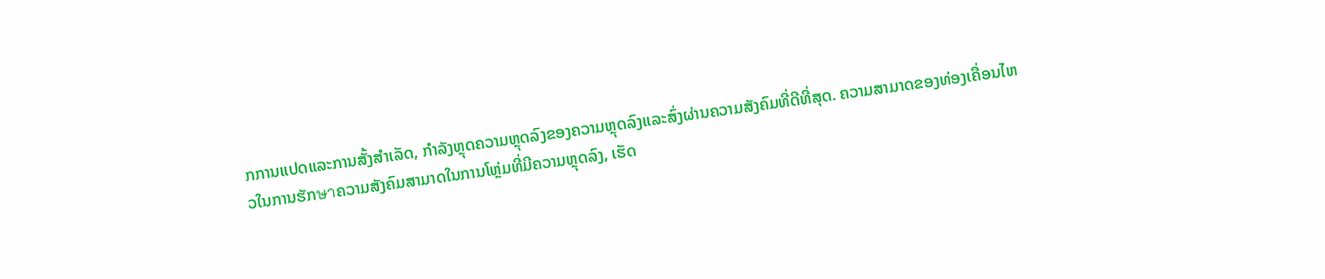ກການແປດແລະການສັ້ງສຳເລັດ, ກຳລັງຫຼຸດຄວາມຫຼຸດລົງຂອງຄວາມຫຼຸດລົງແລະສົ່ງຜ່ານຄວາມສັງຄົມທີ່ດີທີ່ສຸດ. ຄວາມສາມາດຂອງທ່ອງເຄື່ອນໄຫວໃນການຮັກษาຄວາມສັງຄົມສາມາດໃນການໂຫຼ່ມທີ່ມີຄວາມຫຼຸດລົງ, ເຮັດ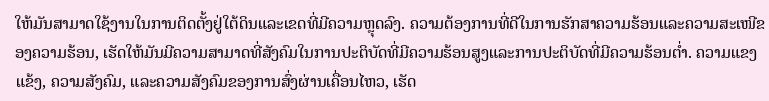ໃຫ້ມັນສາມາດໃຊ້ງານໃນການຕິດຕັ້ງຢູ່ໃຕ້ດິນແລະເຂດທີ່ມີຄວາມຫຼຸດລົງ. ຄວາມຕ້ອງການທີ່ດີໃນການຮັກສາຄວາມຮ້ອນແລະຄວາມສະເໜີຂອງຄວາມຮ້ອນ, ເຮັດໃຫ້ມັນມີຄວາມສາມາດທີ່ສັງຄົມໃນການປະຕິບັດທີ່ມີຄວາມຮ້ອນສູງແລະການປະຕິບັດທີ່ມີຄວາມຮ້ອນຕ່ຳ. ຄວາມແຂງແຂ້ງ, ຄວາມສັງຄົມ, ແລະຄວາມສັງຄົມຂອງການສົ່ງຜ່ານເຄື່ອນໄຫວ, ເຮັດ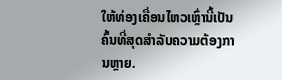ໃຫ້ທ່ອງເຄື່ອນໄຫວເຫຼົ່ານີ້ເປັນຄົ້ນທີ່ສຸດສຳລັບຄວາມຕ້ອງການຫຼາຍ.